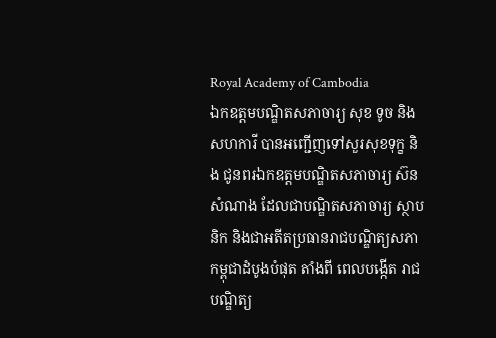Royal Academy of Cambodia
ឯកឧត្តមបណ្ឌិតសភាចារ្យ សុខ ទូច និងសហការី បានអញ្ជើញទៅសួរសុខទុក្ខ និង ជូនពរឯកឧត្តមបណ្ឌិតសភាចារ្យ ស៊ន សំណាង ដែលជាបណ្ឌិតសភាចារ្យ ស្ថាបនិក និងជាអតីតប្រធានរាជបណ្ឌិត្យសភាកម្ពុជាដំបូងបំផុត តាំងពី ពេលបង្កើត រាជបណ្ឌិត្យ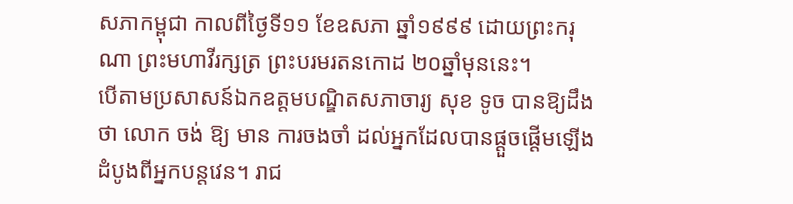សភាកម្ពុជា កាលពីថ្ងៃទី១១ ខែឧសភា ឆ្នាំ១៩៩៩ ដោយព្រះករុណា ព្រះមហាវីរក្សត្រ ព្រះបរមរតនកោដ ២០ឆ្នាំមុននេះ។
បើតាមប្រសាសន៍ឯកឧត្តមបណ្ឌិតសភាចារ្យ សុខ ទូច បានឱ្យដឹងថា លោក ចង់ ឱ្យ មាន ការចងចាំ ដល់អ្នកដែលបានផ្តួចផ្តើមឡើងដំបូងពីអ្នកបន្តវេន។ រាជ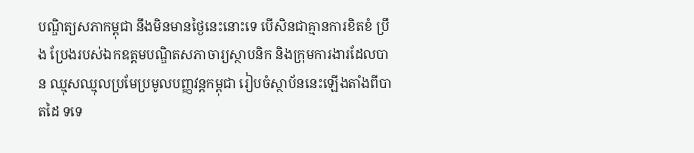បណ្ឌិត្យសភាកម្ពុជា នឹងមិនមានថ្ងៃនេះនោះទេ បើសិនជាគ្មានការខិតខំ ប្រឹង ប្រែងរបស់ឯកឧត្តមបណ្ឌិតសភាចារ្យស្ថាបនិក និងក្រុមការងារដែលបាន ឈ្មុសឈ្មុលប្រមែប្រមូលបញ្ញវន្តកម្ពុជា រៀបចំស្ថាប័ននេះឡើងតាំងពីបាតដៃ ទទេ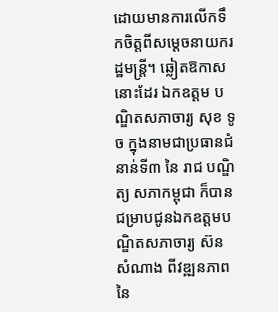ដោយមានការលើកទឹកចិត្តពីសម្តេចនាយករដ្ឋមន្ត្រី។ ឆ្លៀតឱកាសនោះដែរ ឯកឧត្តម បណ្ឌិតសភាចារ្យ សុខ ទូច ក្នុងនាមជាប្រធានជំនាន់ទី៣ នៃ រាជ បណ្ឌិត្យ សភាកម្ពុជា ក៏បានជម្រាបជូនឯកឧត្តមបណ្ឌិតសភាចារ្យ ស៊ន សំណាង ពីវឌ្ឍនភាពនៃ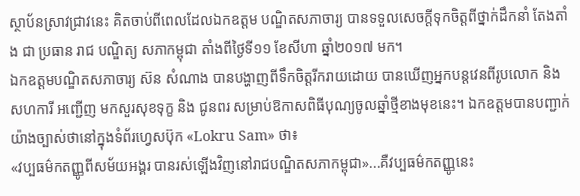ស្ថាប័នស្រាវជ្រាវនេះ គិតចាប់ពីពេលដែលឯកឧត្តម បណ្ឌិតសភាចារ្យ បានទទួលសេចក្តីទុកចិត្តពីថ្នាក់ដឹកនាំ តែងតាំង ជា ប្រធាន រាជ បណ្ឌិត្យ សភាកម្ពុជា តាំងពីថ្ងៃទី១១ ខែសីហា ឆ្នាំ២០១៧ មក។
ឯកឧត្តមបណ្ឌិតសភាចារ្យ ស៊ន សំណាង បានបង្ហាញពីទឹកចិត្តរីករាយដោយ បានឃើញអ្នកបន្តវេនពីរូបលោក និងសហការី អញ្ជើញ មកសួរសុខទុក្ខ និង ជូនពរ សម្រាប់ឱកាសពិធីបុណ្យចូលឆ្នាំថ្មីខាងមុខនេះ។ ឯកឧត្តមបានបញ្ជាក់ យ៉ាងច្បាស់ថានៅក្នុងទំព័រហ្វេសប៊ុក «Lokru Sam» ថា៖
«វប្បធម៌កតញ្ញូពីសម័យអង្គរ បានរស់ឡើងវិញនៅរាជបណ្ឌិតសភាកម្ពុជា»...គឺវប្បធម៌កតញ្ញូនេះ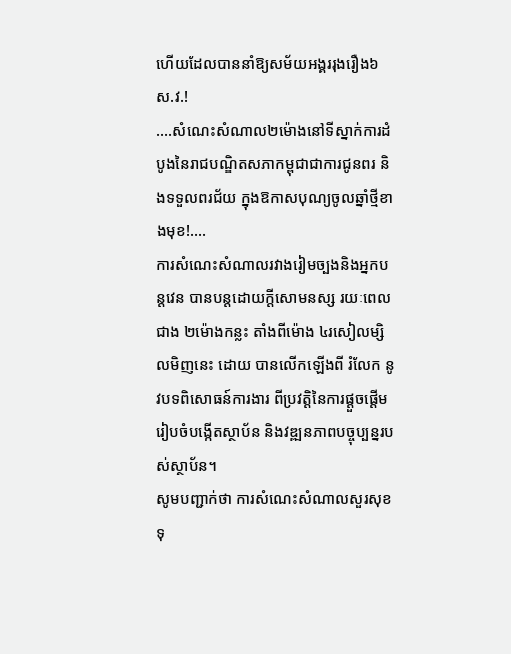ហើយដែលបាននាំឱ្យសម័យអង្គររុងរឿង៦ស.វ.!
....សំណេះសំណាល២ម៉ោងនៅទីស្នាក់ការដំបូងនៃរាជបណ្ឌិតសភាកម្ពុជាជាការជូនពរ និងទទួលពរជ័យ ក្នុងឱកាសបុណ្យចូលឆ្នាំថ្មីខាងមុខ!....
ការសំណេះសំណាលរវាងរៀមច្បងនិងអ្នកបន្តវេន បានបន្តដោយក្តីសោមនស្ស រយៈពេលជាង ២ម៉ោងកន្លះ តាំងពីម៉ោង ៤រសៀលម្សិលមិញនេះ ដោយ បានលើកឡើងពី រំលែក នូវបទពិសោធន៍ការងារ ពីប្រវត្តិនៃការផ្តួចផ្តើម រៀបចំបង្កើតស្ថាប័ន និងវឌ្ឍនភាពបច្ចុប្បន្នរបស់ស្ថាប័ន។
សូមបញ្ជាក់ថា ការសំណេះសំណាលសួរសុខទុ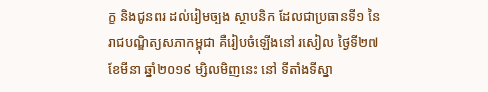ក្ខ និងជូនពរ ដល់រៀមច្បង ស្ថាបនិក ដែលជាប្រធានទី១ នៃរាជបណ្ឌិត្យសភាកម្ពុជា គឺរៀបចំឡើងនៅ រសៀល ថ្ងៃទី២៧ ខែមីនា ឆ្នាំ២០១៩ ម្សិលមិញនេះ នៅ ទីតាំងទីស្នា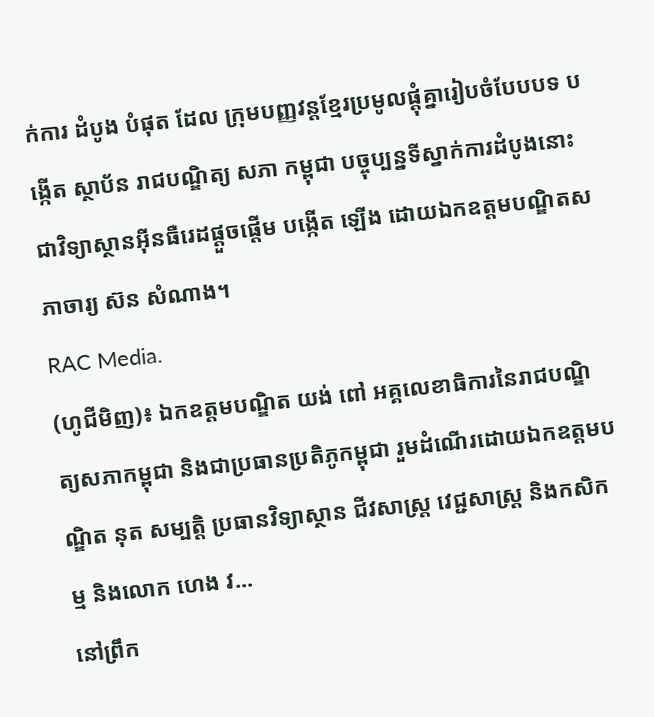ក់ការ ដំបូង បំផុត ដែល ក្រុមបញ្ញវន្តខ្មែរប្រមូលផ្តុំគ្នារៀបចំបែបបទ បង្កើត ស្ថាប័ន រាជបណ្ឌិត្យ សភា កម្ពុជា បច្ចុប្បន្នទីស្នាក់ការដំបូងនោះជាវិទ្យាស្ថានអ៊ីនធឺរេដផ្តួចផ្តើម បង្កើត ឡើង ដោយឯកឧត្តមបណ្ឌិតសភាចារ្យ ស៊ន សំណាង។
RAC Media.
(ហូជីមិញ)៖ ឯកឧត្តមបណ្ឌិត យង់ ពៅ អគ្គលេខាធិការនៃរាជបណ្ឌិត្យសភាកម្ពុជា និងជាប្រធានប្រតិភូកម្ពុជា រួមដំណើរដោយឯកឧត្តមបណ្ឌិត នុត សម្បត្តិ ប្រធានវិទ្យាស្ថាន ជីវសាស្រ្ត វេជ្ជសាស្ត្រ និងកសិកម្ម និងលោក ហេង វ...
នៅព្រឹក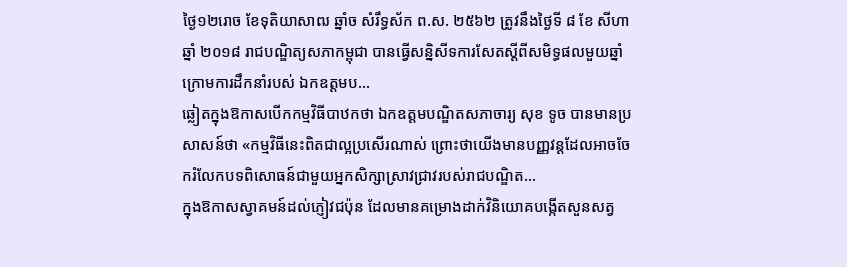ថ្ងៃ១២រោច ខែទុតិយាសាឍ ឆ្នាំច សំរឹទ្ធស័ក ព.ស. ២៥៦២ ត្រូវនឹងថ្ងៃទី ៨ ខែ សីហា ឆ្នាំ ២០១៨ រាជបណ្ឌិត្យសភាកម្ពុជា បានធ្វើសន្និសីទការសែតស្តីពីសមិទ្ធផលមួយឆ្នាំ ក្រោមការដឹកនាំរបស់ ឯកឧត្តមប...
ឆ្លៀតក្នុងឱកាសបើកកម្មវិធីបាឋកថា ឯកឧត្តមបណ្ឌិតសភាចារ្យ សុខ ទូច បានមានប្រសាសន៍ថា «កម្មវិធីនេះពិតជាល្អប្រសើរណាស់ ព្រោះថាយើងមានបញ្ញវន្តដែលអាចចែករំលែកបទពិសោធន៍ជាមួយអ្នកសិក្សាស្រាវជ្រាវរបស់រាជបណ្ឌិត...
ក្នុងឱកាសស្វាគមន៍ដល់ភ្ញៀវជប៉ុន ដែលមានគម្រោងដាក់វិនិយោគបង្កើតសួនសត្វ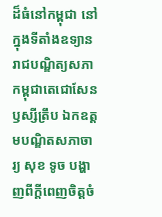ដ៏ធំនៅកម្ពុជា នៅក្នុងទីតាំងឧទ្យានរាជបណ្ឌិត្យសភាកម្ពុជាតេជោសែនឫស្សីត្រឹប ឯកឧត្តមបណ្ឌិតសភាចារ្យ សុខ ទូច បង្ហាញពីក្តីពេញចិត្តចំ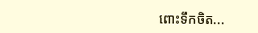ពោះទឹកចិត...